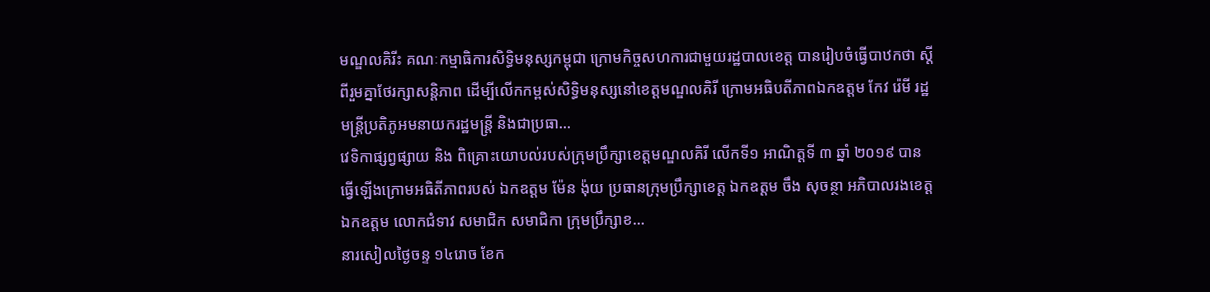មណ្ឌលគិរីះ គណៈកម្មាធិការសិទ្ធិមនុស្សកម្ពុជា ក្រោមកិច្ចសហការជាមួយរដ្ឋបាលខេត្ត បានរៀបចំធ្វើបាឋកថា ស្ដីពីរួមគ្នាថែរក្សាសន្តិភាព ដើម្បីលើកកម្ពស់សិទ្ធិមនុស្សនៅខេត្តមណ្ឌលគិរី ក្រោមអធិបតីភាពឯកឧត្តម កែវ រ៉េមី រដ្ឋមន្រ្តីប្រតិភូអមនាយករដ្ឋមន្រ្តី និងជាប្រធា...
វេទិកាផ្សព្វផ្សាយ និង ពិគ្រោះយោបល់របស់ក្រុមប្រឹក្សាខេត្តមណ្ឌលគិរី លើកទី១ អាណិត្តទី ៣ ឆ្នាំ ២០១៩ បានធ្វើឡើងក្រោមអធិតីភាពរបស់ ឯកឧត្តម ម៉ែន ង៉ុយ ប្រធានក្រុមប្រឹក្សាខេត្ត ឯកឧត្តម ចឹង សុចន្ថា អភិបាលរងខេត្ត ឯកឧត្តម លោកជំទាវ សមាជិក សមាជិកា ក្រុមប្រឹក្សាខ...
នារសៀលថ្ងៃចន្ទ ១៤រោច ខែក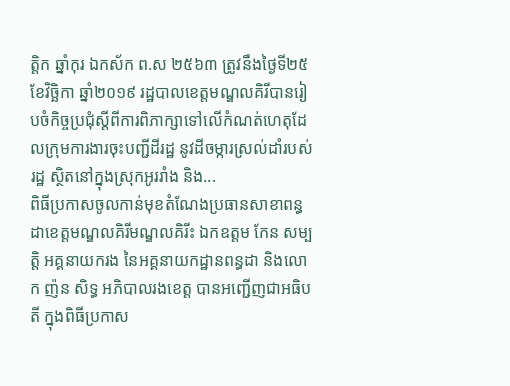ត្តិក ឆ្នាំកុរ ឯកស័ក ព.ស ២៥៦៣ ត្រូវនឹងថ្ងៃទី២៥ ខែវិច្ឆិកា ឆ្នាំ២០១៩ រដ្ឋបាលខេត្តមណ្ឌលគិរីបានរៀបចំកិច្ចប្រជុំស្តីពីការពិភាក្សាទៅលើកំណត់ហេតុដែលក្រុមការងារចុះបញ្ជីដីរដ្ឋ នូវដីចម្ការស្រល់ដាំរបស់រដ្ឋ ស្ថិតនៅក្នុងស្រុកអូររាំង និង...
ពិធីប្រកាសចូលកាន់មុខតំណែងប្រធានសាខាពន្ធដាខេត្តមណ្ឌលគិរីមណ្ឌលគិរីះ ឯកឧត្តម កែន សម្បត្តិ អគ្គនាយករង នៃអគ្គនាយកដ្ឋានពន្ធដា និងលោក ញ៉ន សិទ្ធ អភិបាលរងខេត្ត បានអញ្ជើញជាអធិបតី ក្នុងពិធីប្រកាស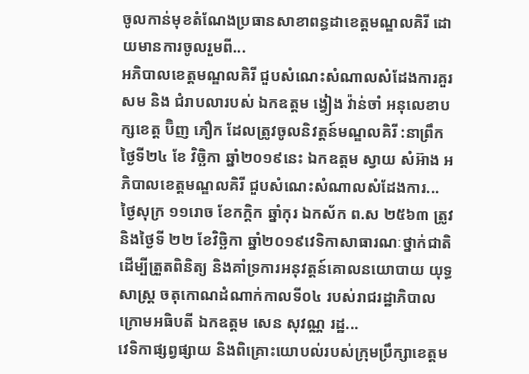ចូលកាន់មុខតំណែងប្រធានសាខាពន្ធដាខេត្តមណ្ឌលគិរី ដោយមានការចូលរួមពី...
អភិបាលខេត្តមណ្ឌលគិរី ជួបសំណេះសំណាលសំដែងការគួរសម និង ជំរាបលារបស់ ឯកឧត្តម ង្វៀង វ៉ាន់ចាំ អនុលេខាបក្សខេត្ត ប៊ិញ ភឿក ដែលត្រូវចូលនិវត្តន៍មណ្ឌលគិរី :នាព្រឹកថ្ងៃទី២៤ ខែ វិច្ឆិកា ឆ្នាំ២០១៩នេះ ឯកឧត្តម ស្វាយ សំអ៊ាង អភិបាលខេត្តមណ្ឌលគិរី ជួបសំណេះសំណាលសំដែងការ...
ថ្ងៃសុក្រ ១១រោច ខែកក្ដិក ឆ្នាំកុរ ឯកស័ក ព.ស ២៥៦៣ ត្រូវនិងថ្ងៃទី ២២ ខែវិច្ឆិកា ឆ្នាំ២០១៩វេទិកាសាធារណៈថ្នាក់ជាតិ ដើម្បីត្រួតពិនិត្យ និងគាំទ្រការអនុវត្តន៍គោលនយោបាយ យុទ្ធសាស្រ្ត ចតុកោណដំណាក់កាលទី០៤ របស់រាជរដ្ឋាភិបាល ក្រោមអធិបតី ឯកឧត្ដម សេន សុវណ្ណ រដ្ឋ...
វេទិកាផ្សព្វផ្សាយ និងពិគ្រោះយោបល់របស់ក្រុមប្រឹក្សាខេត្តម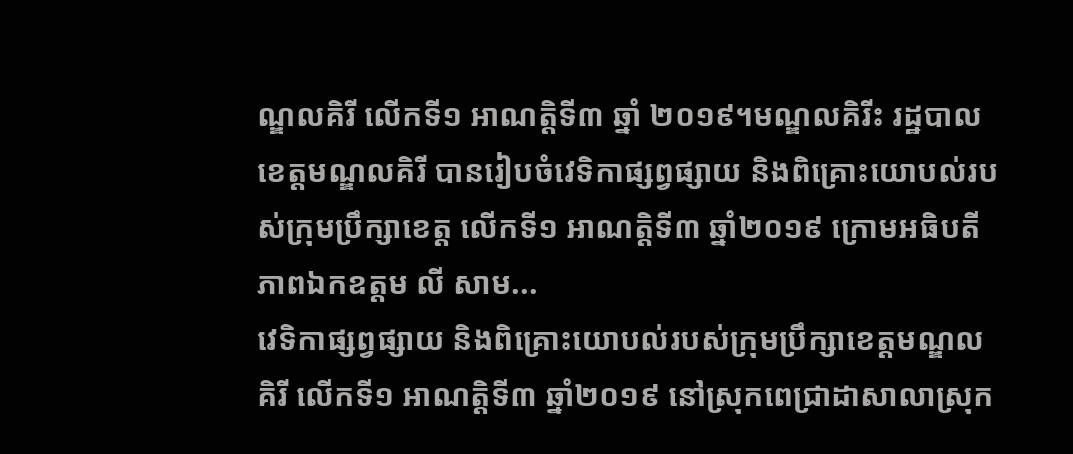ណ្ឌលគិរី លើកទី១ អាណត្តិទី៣ ឆ្នាំ ២០១៩។មណ្ឌលគិរីះ រដ្ឋបាលខេត្តមណ្ឌលគិរី បានរៀបចំវេទិកាផ្សព្វផ្សាយ និងពិគ្រោះយោបល់របស់ក្រុមប្រឹក្សាខេត្ត លើកទី១ អាណត្តិទី៣ ឆ្នាំ២០១៩ ក្រោមអធិបតីភាពឯកឧត្តម លី សាម...
វេទិកាផ្សព្វផ្សាយ និងពិគ្រោះយោបល់របស់ក្រុមប្រឹក្សាខេត្តមណ្ឌលគិរី លើកទី១ អាណត្តិទី៣ ឆ្នាំ២០១៩ នៅស្រុកពេជ្រាដាសាលាស្រុក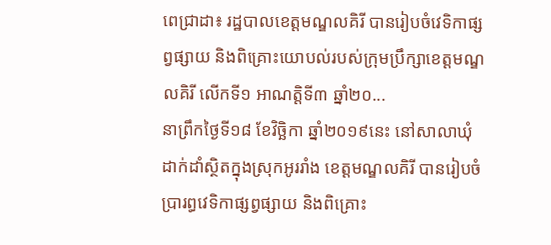ពេជ្រាដា៖ រដ្ឋបាលខេត្តមណ្ឌលគិរី បានរៀបចំវេទិកាផ្សព្វផ្សាយ និងពិគ្រោះយោបល់របស់ក្រុមប្រឹក្សាខេត្តមណ្ឌលគិរី លើកទី១ អាណត្តិទី៣ ឆ្នាំ២០...
នាព្រឹកថ្ងៃទី១៨ ខែវិច្ឆិកា ឆ្នាំ២០១៩នេះ នៅសាលាឃុំដាក់ដាំស្ថិតក្នុងស្រុកអូររាំង ខេត្តមណ្ឌលគិរី បានរៀបចំប្រារព្ធវេទិកាផ្សព្វផ្សាយ និងពិគ្រោះ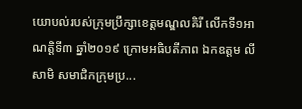យោបល់របស់ក្រុមប្រឹក្សាខេត្តមណ្ឌលគិរី លើកទី១អាណត្តិទី៣ ឆ្នាំ២០១៩ ក្រោមអធិបតីភាព ឯកឧត្តម លី សាមិ សមាជិកក្រុមប្រ...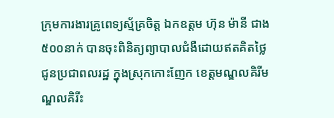ក្រុមការងារគ្រូពេទ្យស្ម័គ្រចិត្ត ឯកឧត្តម ហ៊ុន ម៉ានី ជាង៥០០នាក់ បានចុះពិនិត្យព្យាបាលជំងឺដោយឥតគិតថ្លៃ ជូនប្រជាពលរដ្ឋ ក្នុងស្រុកកោះញែក ខេត្តមណ្ឌលគិរីមណ្ឌលគិរីះ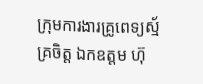ក្រុមការងារគ្រូពេទ្យស្ម័គ្រចិត្ត ឯកឧត្តម ហ៊ុ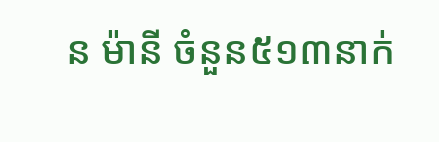ន ម៉ានី ចំនួន៥១៣នាក់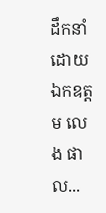ដឹកនាំដោយ ឯកឧត្តម លេង ផាល...